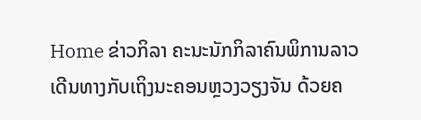Home ຂ່າວກິລາ ຄະນະນັກກິລາຄົນພິການລາວ ເດີນທາງກັບເຖິງນະຄອນຫຼວງວຽງຈັນ ດ້ວຍຄ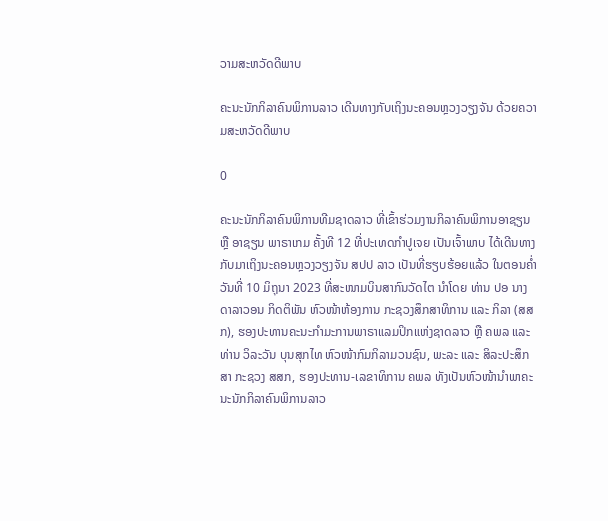ວາມສະຫວັດດີພາບ

ຄະນະນັກກິລາຄົນພິການລາວ ເດີນທາງກັບເຖິງນະຄອນຫຼວງວຽງຈັນ ດ້ວຍຄວາມສະຫວັດດີພາບ

0

ຄະນະນັກກິລາຄົນພິການທີມຊາດລາວ ທີ່ເຂົ້າຮ່ວມງານກິລາຄົນພິການອາຊຽນ ຫຼື ອາຊຽນ ພາຣາເກມ ຄັ້ງທີ 12 ທີ່ປະເທດກຳປູເຈຍ ເປັນເຈົ້າພາບ ໄດ້ເດີນທາງກັບມາເຖິງນະຄອນຫຼວງວຽງຈັນ ສປປ ລາວ ເປັນທີ່ຮຽບຮ້ອຍແລ້ວ ໃນຕອນຄ່ຳວັນທີ່ 10 ມິຖຸນາ 2023 ທີ່ສະໜາມບິນສາກົນວັດໄຕ ນຳໂດຍ ທ່ານ ປອ ນາງ ດາລາວອນ ກິດຕິພັນ ຫົວໜ້າຫ້ອງການ ກະຊວງສຶກສາທິການ ແລະ ກິລາ (ສສກ), ຮອງປະທານຄະນະກຳມະການພາຣາແລມປິກແຫ່ງຊາດລາວ ຫຼື ຄພລ ແລະ ທ່ານ ວິລະວັນ ບຸນສຸກໄທ ຫົວໜ້າກົມກິລາມວນຊົນ, ພະລະ ແລະ ສິລະປະສຶກສາ ກະຊວງ ສສກ, ຮອງປະທານ-ເລຂາທິການ ຄພລ ທັງເປັນຫົວໜ້ານຳພາຄະນະນັກກິລາຄົນພິການລາວ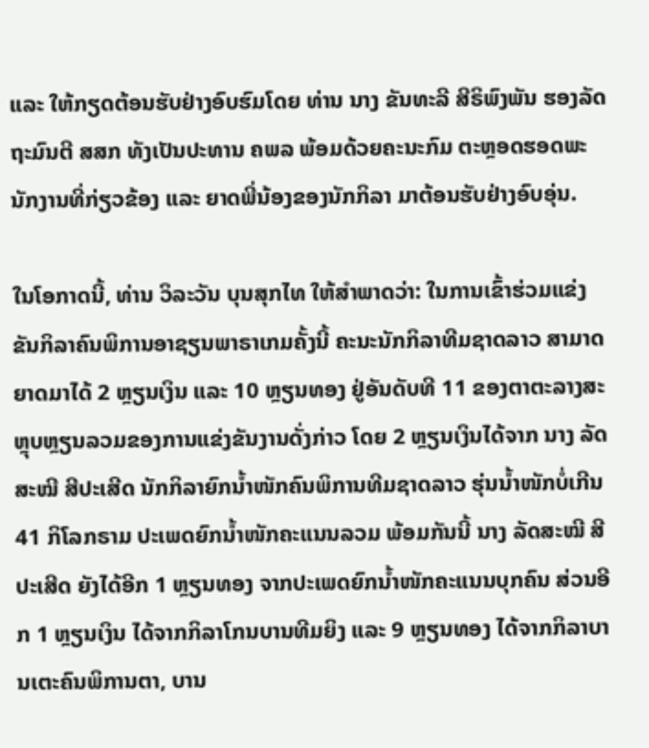ແລະ ໃຫ້ກຽດຕ້ອນຮັບຢ່າງອົບຮົມໂດຍ ທ່ານ ນາງ ຂັນທະລີ ສີຣິພົງພັນ ຮອງລັດຖະມົນຕີ ສສກ ທັງເປັນປະທານ ຄພລ ພ້ອມດ້ວຍຄະນະກົມ ຕະຫຼອດຮອດພະນັກງານທີ່ກ່ຽວຂ້ອງ ແລະ ຍາດພີ່ນ້ອງຂອງນັກກິລາ ມາຕ້ອນຮັບຢ່າງອົບອຸ່ນ.

ໃນໂອກາດນີ້, ທ່ານ ວິລະວັນ ບຸນສຸກໄທ ໃຫ້ສຳພາດວ່າ: ໃນການເຂົ້າຮ່ວມແຂ່ງຂັນກິລາຄົນພິການອາຊຽນພາຣາເກມຄັ້ງນີ້ ຄະນະນັກກິລາທີມຊາດລາວ ສາມາດຍາດມາໄດ້ 2 ຫຼຽນເງິນ ແລະ 10 ຫຼຽນທອງ ຢູ່ອັນດັບທີ 11 ຂອງຕາຕະລາງສະຫຼຸບຫຼຽນລວມຂອງການແຂ່ງຂັນງານດັ່ງກ່າວ ໂດຍ 2 ຫຼຽນເງິນໄດ້ຈາກ ນາງ ລັດສະໝີ ສີປະເສີດ ນັກກິລາຍົກນໍ້າໜັກຄົນພິການທີມຊາດລາວ ຮຸ່ນນໍ້າໜັກບໍ່ເກີນ 41 ກິໂລກຣາມ ປະເພດຍົກນໍ້າໜັກຄະແນນລວມ ພ້ອມກັນນີ້ ນາງ ລັດສະໝີ ສີປະເສີດ ຍັງໄດ້ອີກ 1 ຫຼຽນທອງ ຈາກປະເພດຍົກນໍ້າໜັກຄະແນນບຸກຄົນ ສ່ວນອີກ 1 ຫຼຽນເງິນ ໄດ້ຈາກກິລາໂກນບານທີມຍິງ ແລະ 9 ຫຼຽນທອງ ໄດ້ຈາກກິລາບານເຕະຄົນພິການຕາ, ບານ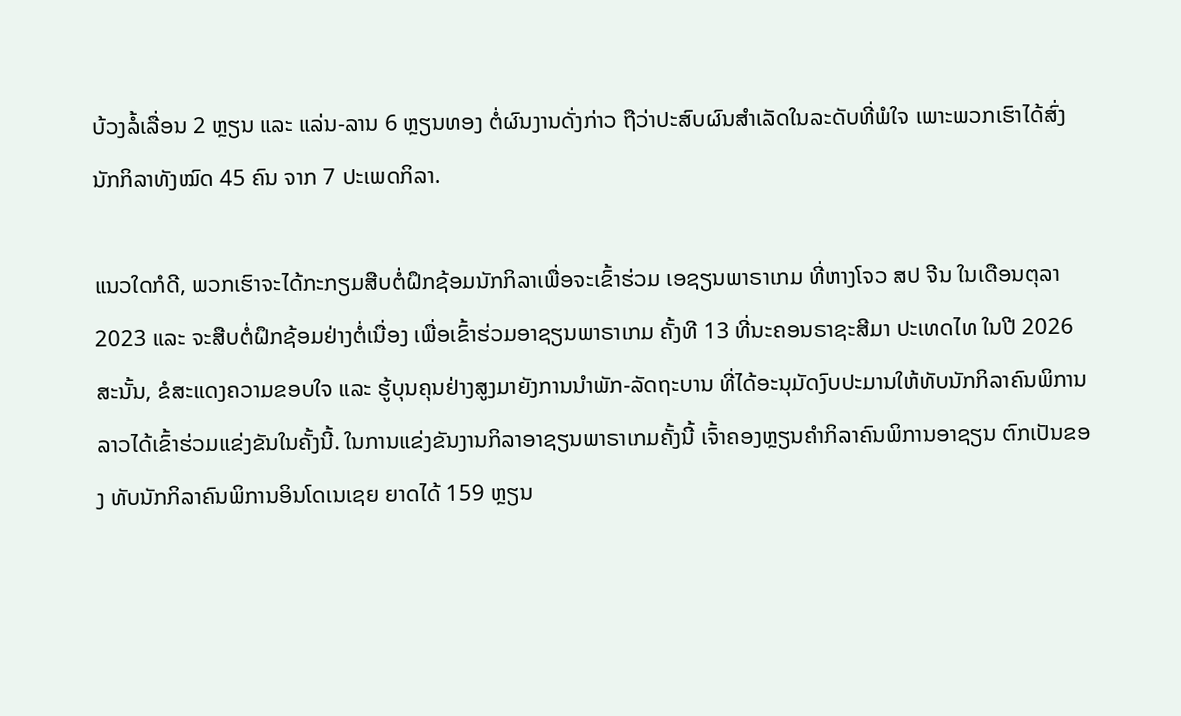ບ້ວງລໍ້ເລື່ອນ 2 ຫຼຽນ ແລະ ແລ່ນ-ລານ 6 ຫຼຽນທອງ ຕໍ່ຜົນງານດັ່ງກ່າວ ຖືວ່າປະສົບຜົນສຳເລັດໃນລະດັບທີ່ພໍໃຈ ເພາະພວກເຮົາໄດ້ສົ່ງນັກກິລາທັງໝົດ 45 ຄົນ ຈາກ 7 ປະເພດກິລາ.

ແນວໃດກໍດີ, ພວກເຮົາຈະໄດ້ກະກຽມສືບຕໍ່ຝຶກຊ້ອມນັກກິລາເພື່ອຈະເຂົ້າຮ່ວມ ເອຊຽນພາຣາເກມ ທີ່ຫາງໂຈວ ສປ ຈີນ ໃນເດືອນຕຸລາ 2023 ແລະ ຈະສືບຕໍ່ຝຶກຊ້ອມຢ່າງຕໍ່ເນື່ອງ ເພື່ອເຂົ້າຮ່ວມອາຊຽນພາຣາເກມ ຄັ້ງທີ 13 ທີ່ນະຄອນຣາຊະສີມາ ປະເທດໄທ ໃນປີ 2026 ສະນັ້ນ, ຂໍສະແດງຄວາມຂອບໃຈ ແລະ ຮູ້ບຸນຄຸນຢ່າງສູງມາຍັງການນຳພັກ-ລັດຖະບານ ທີ່ໄດ້ອະນຸມັດງົບປະມານໃຫ້ທັບນັກກິລາຄົນພິການລາວໄດ້ເຂົ້າຮ່ວມແຂ່ງຂັນໃນຄັ້ງນີ້. ໃນການແຂ່ງຂັນງານກິລາອາຊຽນພາຣາເກມຄັ້ງນີ້ ເຈົ້າຄອງຫຼຽນຄຳກິລາຄົນພິການອາຊຽນ ຕົກເປັນຂອງ ທັບນັກກິລາຄົນພິການອິນໂດເນເຊຍ ຍາດໄດ້ 159 ຫຼຽນ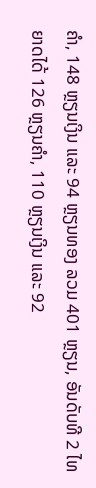ຄຳ, 148 ຫຼຽນເງິນ ແລະ 94 ຫຼຽນທອງ ລວມ 401 ຫຼຽນ, ອັນດັບທີ 2 ໄທ ຍາດໄດ້ 126 ຫຼຽນຄຳ, 110 ຫຼຽນເງິນ ແລະ 92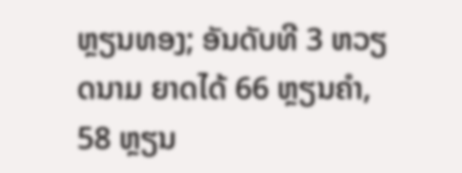ຫຼຽນທອງ; ອັນດັບທີ 3 ຫວຽດນາມ ຍາດໄດ້ 66 ຫຼຽນຄຳ, 58 ຫຼຽນ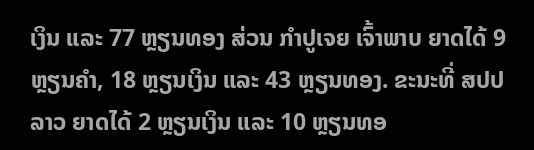ເງິນ ແລະ 77 ຫຼຽນທອງ ສ່ວນ ກຳປູເຈຍ ເຈົ້າພາບ ຍາດໄດ້ 9 ຫຼຽນຄຳ, 18 ຫຼຽນເງິນ ແລະ 43 ຫຼຽນທອງ. ຂະນະທີ່ ສປປ ລາວ ຍາດໄດ້ 2 ຫຼຽນເງິນ ແລະ 10 ຫຼຽນທອ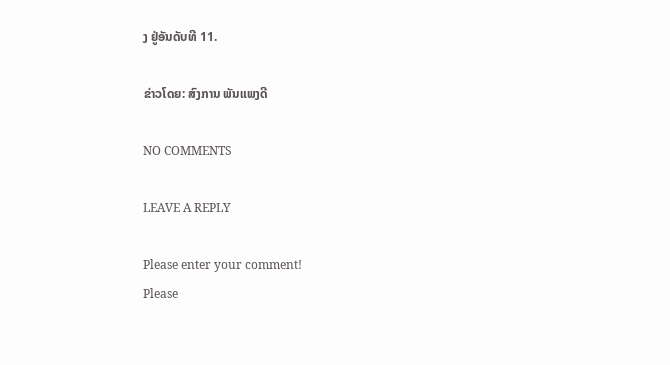ງ ຢູ່ອັນດັບທີ 11.

ຂ່າວໂດຍ: ສົງການ ພັນແພງດີ

NO COMMENTS

LEAVE A REPLY

Please enter your comment!
Please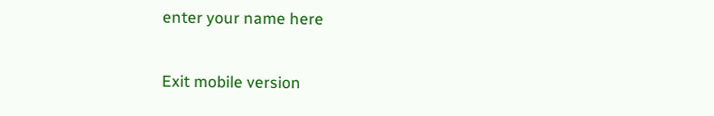enter your name here

Exit mobile version